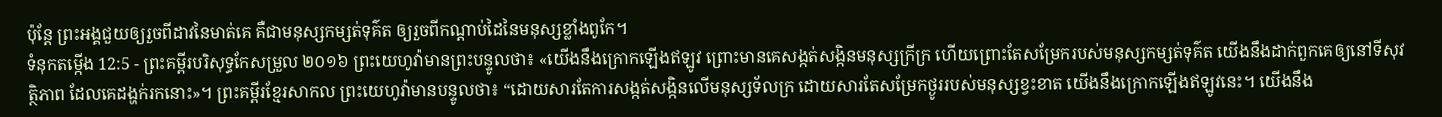ប៉ុន្តែ ព្រះអង្គជួយឲ្យរួចពីដាវនៃមាត់គេ គឺជាមនុស្សកម្សត់ទុគ៌ត ឲ្យរួចពីកណ្ដាប់ដៃនៃមនុស្សខ្លាំងពូកែ។
ទំនុកតម្កើង 12:5 - ព្រះគម្ពីរបរិសុទ្ធកែសម្រួល ២០១៦ ព្រះយេហូវ៉ាមានព្រះបន្ទូលថា៖ «យើងនឹងក្រោកឡើងឥឡូវ ព្រោះមានគេសង្កត់សង្កិនមនុស្សក្រីក្រ ហើយព្រោះតែសម្រែករបស់មនុស្សកម្សត់ទុគ៌ត យើងនឹងដាក់ពួកគេឲ្យនៅទីសុវត្ថិភាព ដែលគេដង្ហក់រកនោះ»។ ព្រះគម្ពីរខ្មែរសាកល ព្រះយេហូវ៉ាមានបន្ទូលថា៖ “ដោយសារតែការសង្កត់សង្កិនលើមនុស្សទ័លក្រ ដោយសារតែសម្រែកថ្ងូររបស់មនុស្សខ្វះខាត យើងនឹងក្រោកឡើងឥឡូវនេះ។ យើងនឹង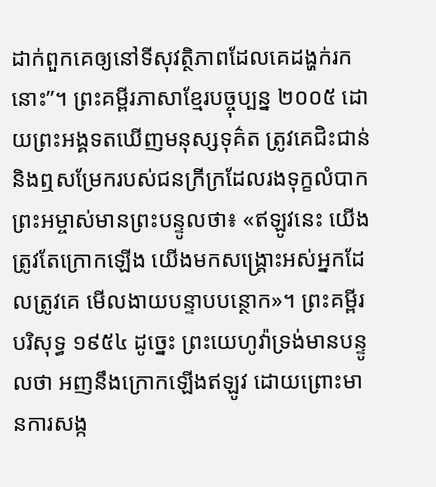ដាក់ពួកគេឲ្យនៅទីសុវត្ថិភាពដែលគេដង្ហក់រកនោះ”។ ព្រះគម្ពីរភាសាខ្មែរបច្ចុប្បន្ន ២០០៥ ដោយព្រះអង្គទតឃើញមនុស្សទុគ៌ត ត្រូវគេជិះជាន់ និងឮសម្រែករបស់ជនក្រីក្រដែលរងទុក្ខលំបាក ព្រះអម្ចាស់មានព្រះបន្ទូលថា៖ «ឥឡូវនេះ យើងត្រូវតែក្រោកឡើង យើងមកសង្គ្រោះអស់អ្នកដែលត្រូវគេ មើលងាយបន្ទាបបន្ថោក»។ ព្រះគម្ពីរបរិសុទ្ធ ១៩៥៤ ដូច្នេះ ព្រះយេហូវ៉ាទ្រង់មានបន្ទូលថា អញនឹងក្រោកឡើងឥឡូវ ដោយព្រោះមានការសង្ក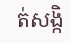ត់សង្កិ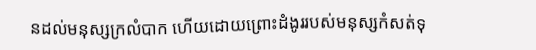នដល់មនុស្សក្រលំបាក ហើយដោយព្រោះដំងូររបស់មនុស្សកំសត់ទុ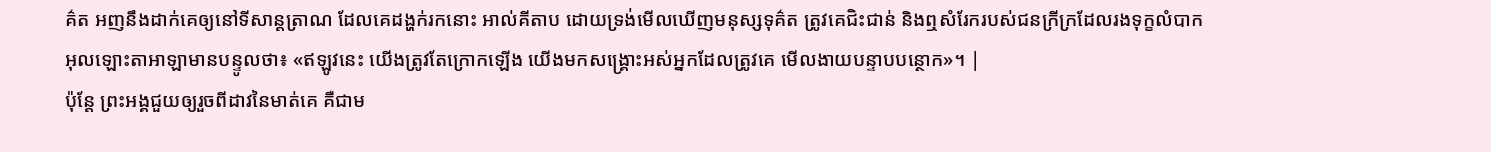គ៌ត អញនឹងដាក់គេឲ្យនៅទីសាន្តត្រាណ ដែលគេដង្ហក់រកនោះ អាល់គីតាប ដោយទ្រង់មើលឃើញមនុស្សទុគ៌ត ត្រូវគេជិះជាន់ និងឮសំរែករបស់ជនក្រីក្រដែលរងទុក្ខលំបាក អុលឡោះតាអាឡាមានបន្ទូលថា៖ «ឥឡូវនេះ យើងត្រូវតែក្រោកឡើង យើងមកសង្គ្រោះអស់អ្នកដែលត្រូវគេ មើលងាយបន្ទាបបន្ថោក»។ |
ប៉ុន្តែ ព្រះអង្គជួយឲ្យរួចពីដាវនៃមាត់គេ គឺជាម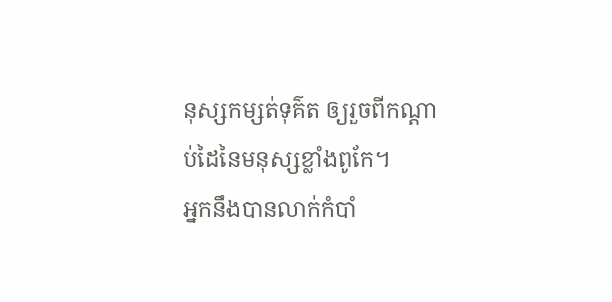នុស្សកម្សត់ទុគ៌ត ឲ្យរួចពីកណ្ដាប់ដៃនៃមនុស្សខ្លាំងពូកែ។
អ្នកនឹងបានលាក់កំបាំ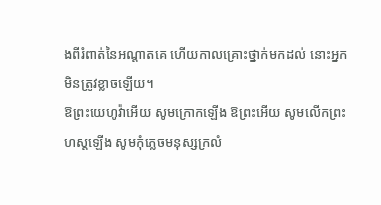ងពីរំពាត់នៃអណ្ដាតគេ ហើយកាលគ្រោះថ្នាក់មកដល់ នោះអ្នកមិនត្រូវខ្លាចឡើយ។
ឱព្រះយេហូវ៉ាអើយ សូមក្រោកឡើង ឱព្រះអើយ សូមលើកព្រះហស្តឡើង សូមកុំភ្លេចមនុស្សក្រលំ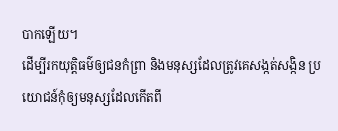បាកឡើយ។
ដើម្បីរកយុត្តិធម៌ឲ្យជនកំព្រា និងមនុស្សដែលត្រូវគេសង្កត់សង្កិន ប្រយោជន៍កុំឲ្យមនុស្សដែលកើតពី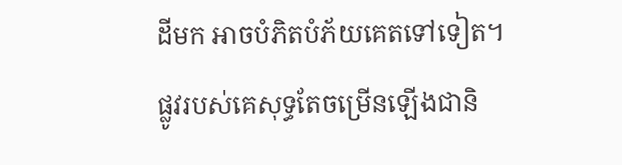ដីមក អាចបំភិតបំភ័យគេតទៅទៀត។
ផ្លូវរបស់គេសុទ្ធតែចម្រើនឡើងជានិ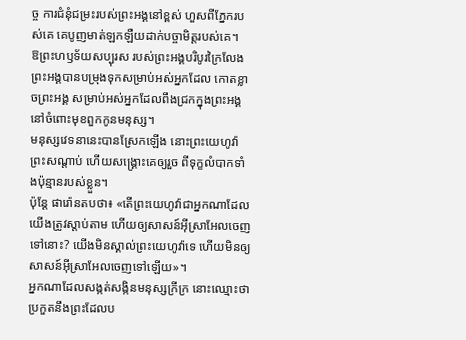ច្ច ការជំនុំជម្រះរបស់ព្រះអង្គនៅខ្ពស់ ហួសពីភ្នែករបស់គេ គេបូញមាត់ឡកឡឺយដាក់បច្ចាមិត្តរបស់គេ។
ឱព្រះហឫទ័យសប្បុរស របស់ព្រះអង្គបរិបូរក្រៃលែង ព្រះអង្គបានបម្រុងទុកសម្រាប់អស់អ្នកដែល កោតខ្លាចព្រះអង្គ សម្រាប់អស់អ្នកដែលពឹងជ្រកក្នុងព្រះអង្គ នៅចំពោះមុខពួកកូនមនុស្ស។
មនុស្សវេទនានេះបានស្រែកឡើង នោះព្រះយេហូវ៉ាព្រះសណ្ដាប់ ហើយសង្គ្រោះគេឲ្យរួច ពីទុក្ខលំបាកទាំងប៉ុន្មានរបស់ខ្លួន។
ប៉ុន្ដែ ផារ៉ោនតបថា៖ «តើព្រះយេហូវ៉ាជាអ្នកណាដែលយើងត្រូវស្តាប់តាម ហើយឲ្យសាសន៍អ៊ីស្រាអែលចេញទៅនោះ? យើងមិនស្គាល់ព្រះយេហូវ៉ាទេ ហើយមិនឲ្យសាសន៍អ៊ីស្រាអែលចេញទៅឡើយ»។
អ្នកណាដែលសង្កត់សង្កិនមនុស្សក្រីក្រ នោះឈ្មោះថាប្រកួតនឹងព្រះដែលប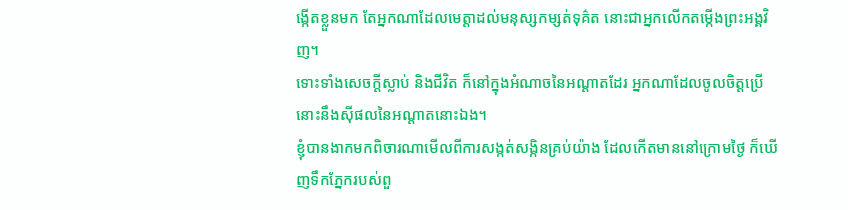ង្កើតខ្លួនមក តែអ្នកណាដែលមេត្តាដល់មនុស្សកម្សត់ទុគ៌ត នោះជាអ្នកលើកតម្កើងព្រះអង្គវិញ។
ទោះទាំងសេចក្ដីស្លាប់ និងជីវិត ក៏នៅក្នុងអំណាចនៃអណ្ដាតដែរ អ្នកណាដែលចូលចិត្តប្រើ នោះនឹងស៊ីផលនៃអណ្ដាតនោះឯង។
ខ្ញុំបានងាកមកពិចារណាមើលពីការសង្កត់សង្កិនគ្រប់យ៉ាង ដែលកើតមាននៅក្រោមថ្ងៃ ក៏ឃើញទឹកភ្នែករបស់ពួ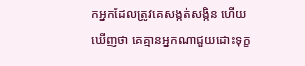កអ្នកដែលត្រូវគេសង្កត់សង្កិន ហើយឃើញថា គេគ្មានអ្នកណាជួយដោះទុក្ខ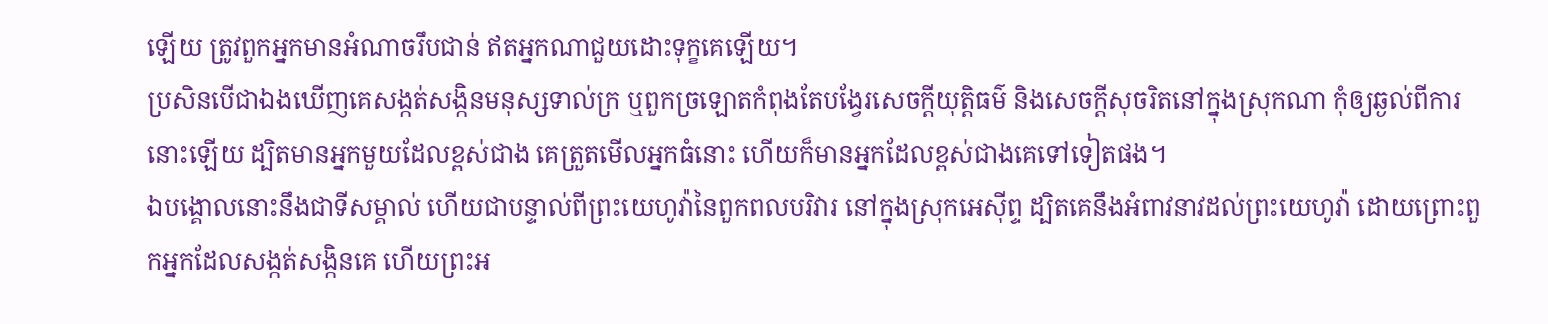ឡើយ ត្រូវពួកអ្នកមានអំណាចរឹបជាន់ ឥតអ្នកណាជួយដោះទុក្ខគេឡើយ។
ប្រសិនបើជាឯងឃើញគេសង្កត់សង្កិនមនុស្សទាល់ក្រ ឬពួកច្រឡោតកំពុងតែបង្វែរសេចក្ដីយុត្តិធម៌ និងសេចក្ដីសុចរិតនៅក្នុងស្រុកណា កុំឲ្យឆ្ងល់ពីការនោះឡើយ ដ្បិតមានអ្នកមួយដែលខ្ពស់ជាង គេត្រួតមើលអ្នកធំនោះ ហើយក៏មានអ្នកដែលខ្ពស់ជាងគេទៅទៀតផង។
ឯបង្គោលនោះនឹងជាទីសម្គាល់ ហើយជាបន្ទាល់ពីព្រះយេហូវ៉ានៃពួកពលបរិវារ នៅក្នុងស្រុកអេស៊ីព្ទ ដ្បិតគេនឹងអំពាវនាវដល់ព្រះយេហូវ៉ា ដោយព្រោះពួកអ្នកដែលសង្កត់សង្កិនគេ ហើយព្រះអ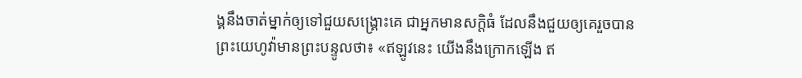ង្គនឹងចាត់ម្នាក់ឲ្យទៅជួយសង្គ្រោះគេ ជាអ្នកមានសក្តិធំ ដែលនឹងជួយឲ្យគេរួចបាន
ព្រះយេហូវ៉ាមានព្រះបន្ទូលថា៖ «ឥឡូវនេះ យើងនឹងក្រោកឡើង ឥ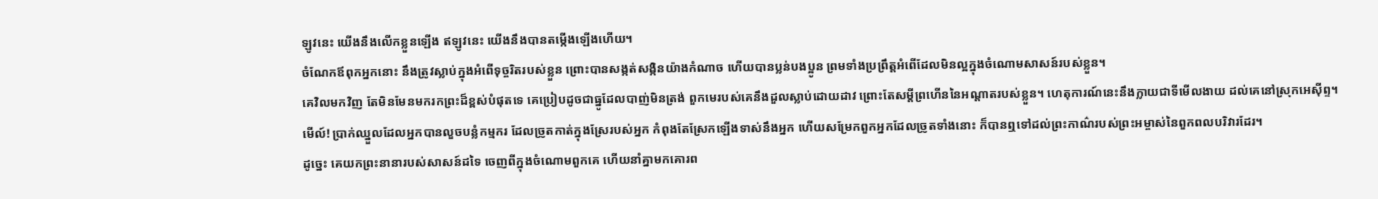ឡូវនេះ យើងនឹងលើកខ្លួនឡើង ឥឡូវនេះ យើងនឹងបានតម្កើងឡើងហើយ។
ចំណែកឪពុកអ្នកនោះ នឹងត្រូវស្លាប់ក្នុងអំពើទុច្ចរិតរបស់ខ្លួន ព្រោះបានសង្កត់សង្កិនយ៉ាងកំណាច ហើយបានប្លន់បងប្អូន ព្រមទាំងប្រព្រឹត្តអំពើដែលមិនល្អក្នុងចំណោមសាសន៍របស់ខ្លួន។
គេវិលមកវិញ តែមិនមែនមករកព្រះដ៏ខ្ពស់បំផុតទេ គេប្រៀបដូចជាធ្នូដែលបាញ់មិនត្រង់ ពួកមេរបស់គេនឹងដួលស្លាប់ដោយដាវ ព្រោះតែសម្ដីព្រហើននៃអណ្ដាតរបស់ខ្លួន។ ហេតុការណ៍នេះនឹងក្លាយជាទីមើលងាយ ដល់គេនៅស្រុកអេស៊ីព្ទ។
មើល៍! ប្រាក់ឈ្នួលដែលអ្នកបានលួចបន្លំកម្មករ ដែលច្រូតកាត់ក្នុងស្រែរបស់អ្នក កំពុងតែស្រែកឡើងទាស់នឹងអ្នក ហើយសម្រែកពួកអ្នកដែលច្រូតទាំងនោះ ក៏បានឮទៅដល់ព្រះកាណ៌របស់ព្រះអម្ចាស់នៃពួកពលបរិវារដែរ។
ដូច្នេះ គេយកព្រះនានារបស់សាសន៍ដទៃ ចេញពីក្នុងចំណោមពួកគេ ហើយនាំគ្នាមកគោរព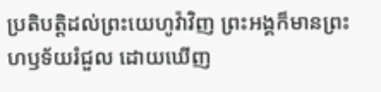ប្រតិបត្តិដល់ព្រះយេហូវ៉ាវិញ ព្រះអង្គក៏មានព្រះហឫទ័យរំជួល ដោយឃើញ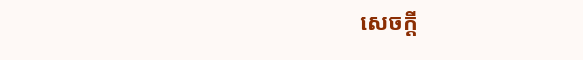សេចក្ដី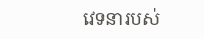វេទនារបស់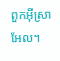ពួកអ៊ីស្រាអែល។